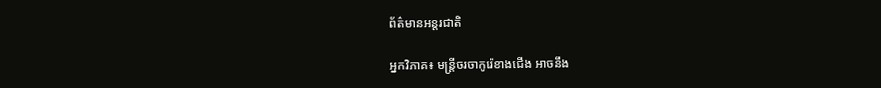ព័ត៌មានអន្តរជាតិ

អ្នកវិភាគ៖ មន្ត្រីចរចាកូរ៉េខាងជើង អាចនឹង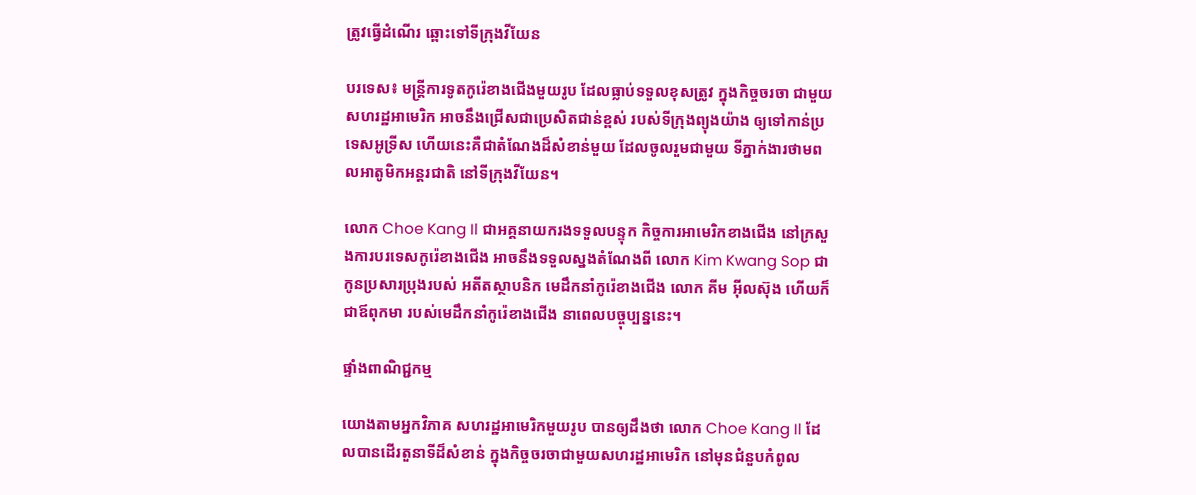ត្រូវធ្វើដំណើរ ឆ្ពោះទៅទីក្រុងវីយែន

បរទេស៖ មន្ត្រីការទូតកូរ៉េខាងជើងមួយរូប ដែលធ្លាប់ទទួលខុសត្រូវ ក្នុងកិច្ចចរចា ជាមួយសហរដ្ឋអាមេរិក អាចនឹងជ្រើសជាប្រេសិតជាន់ខ្ពស់ របស់ទីក្រុងព្យុងយ៉ាង ឲ្យទៅកាន់ប្រទេសអូទ្រីស ហើយនេះគឺជាតំណែងដ៏សំខាន់មួយ ដែលចូលរួមជាមួយ ទីភ្នាក់ងារថាមពលអាតូមិកអន្តរជាតិ នៅទីក្រុងវីយែន។

លោក Choe Kang Il ជាអគ្គនាយករងទទួលបន្ទុក កិច្ចការអាមេរិកខាងជើង នៅក្រសួងការបរទេសកូរ៉េខាងជើង អាចនឹងទទួលស្នងតំណែងពី លោក Kim Kwang Sop ជាកូនប្រសារប្រុងរបស់ អតីតស្ថាបនិក មេដឹកនាំកូរ៉េខាងជើង លោក គីម អ៊ីលស៊ុង ហើយក៏ជាឪពុកមា របស់មេដឹកនាំកូរ៉េខាងជើង នាពេលបច្ចុប្បន្ននេះ។

ផ្ទាំងពាណិជ្ជកម្ម

យោងតាមអ្នកវិភាគ សហរដ្ឋអាមេរិកមួយរូប បានឲ្យដឹងថា លោក Choe Kang Il ដែលបានដើរតួនាទីដ៏សំខាន់ ក្នុងកិច្ចចរចាជាមួយសហរដ្ឋអាមេរិក នៅមុនជំនួបកំពូល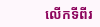លើកទីពីរ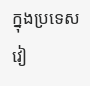ក្នុងប្រទេសវៀ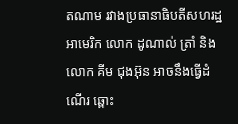តណាម រវាងប្រធានាធិបតីសហរដ្ឋអាមេរិក លោក ដូណាល់ ត្រាំ និងលោក គីម ជុងអ៊ុន អាចនឹងធ្វើដំណើរ ឆ្ពោះ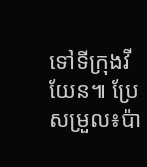ទៅទីក្រុងវីយែន៕ ប្រែសម្រួល៖ប៉ា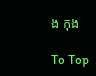ង កុង

To Top